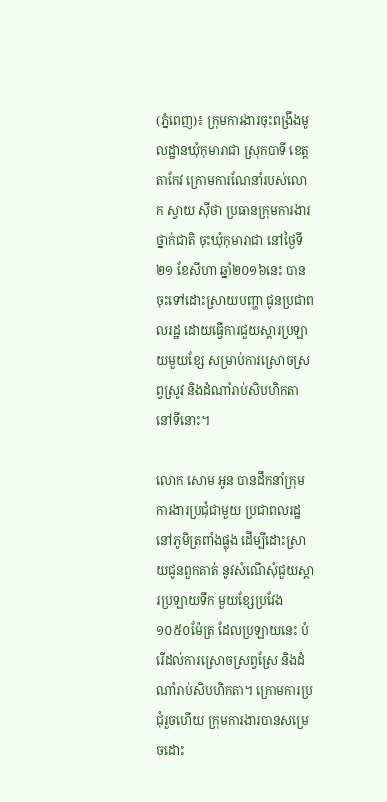(ភ្នំពេញ)៖ ក្រុមការងារចុះពង្រឹងមូលដ្ឋានឃុំកុមារាជា ស្រុកបាទី ខេត្តតាកែវ ក្រោមការណែនាំរបស់លោក ស្វាយ សុីថា ប្រធានក្រុមការងារថ្នាក់ជាតិ ចុះឃុំកុមារាជា នៅថ្ងៃទី២១ ខែសីហា ឆ្នាំ២០១៦នេះ បានចុះទៅដោះស្រាយបញ្ហា ជូនប្រជាពលរដ្ឋ ដោយធ្វើការជួយស្តារប្រឡាយមួយខ្សែ សម្រាប់ការស្រោចស្រព្វស្រូវ និងដំណាំរាប់សិបហិកតានៅទីនោះ។

លោក សោម អូន បានដឹកនាំក្រុមការងារប្រជុំជាមួយ ប្រជាពលរដ្ឋនៅភូមិត្រពាំងផ្លុង ដើម្បីដោះស្រាយជូនពួកគាត់ នូវសំណើសុំជួយស្តារប្រឡាយទឹក មួយខ្សែប្រវែង ១០៥០ម៉ែត្រ ដែលប្រឡាយនេះ បំរើដល់ការស្រោចស្រព្វស្រែ និងដំណាំរាប់សិបហិកតា។ ក្រោមការប្រជុំរួចហើយ ក្រុមការងារបានសម្រេចដោះ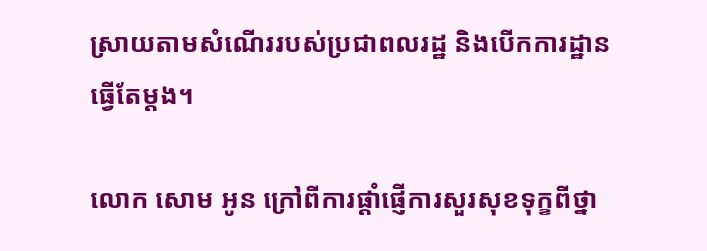ស្រាយតាមសំណើររបស់ប្រជាពលរដ្ឋ និងបើកការដ្ឋានធ្វើតែម្តង។

លោក សោម អូន ក្រៅពីការផ្តាំផ្ញើការសួរសុខទុក្ខពីថ្នា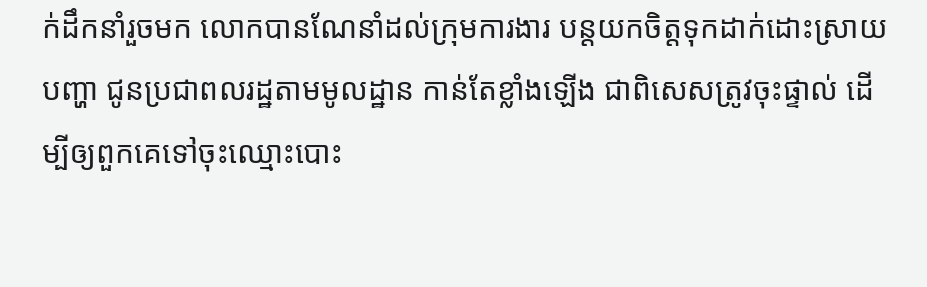ក់ដឹកនាំរួចមក លោកបានណែនាំដល់ក្រុមការងារ បន្តយកចិត្តទុកដាក់ដោះស្រាយបញ្ហា ជូនប្រជាពលរដ្ឋតាមមូលដ្ឋាន កាន់តែខ្លាំងឡើង ជាពិសេសត្រូវចុះផ្ទាល់ ដើម្បីឲ្យពួកគេទៅចុះឈ្មោះបោះ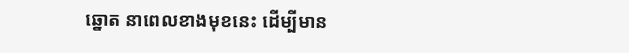ឆ្នោត នាពេលខាងមុខនេះ ដើម្បីមាន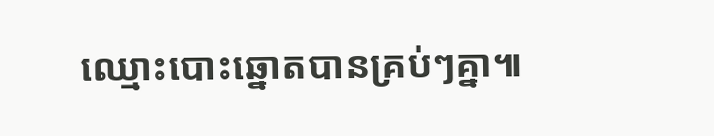ឈ្មោះបោះឆ្នោតបានគ្រប់ៗគ្នា៕